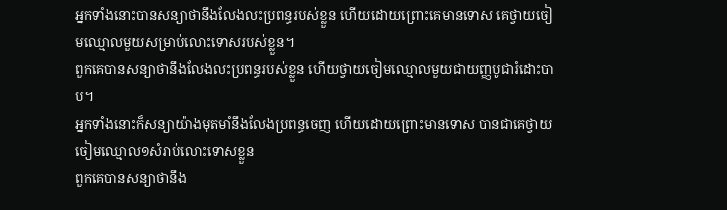អ្នកទាំងនោះបានសន្យាថានឹងលែងលះប្រពន្ធរបស់ខ្លួន ហើយដោយព្រោះគេមានទោស គេថ្វាយចៀមឈ្មោលមួយសម្រាប់លោះទោសរបស់ខ្លួន។
ពួកគេបានសន្យាថានឹងលែងលះប្រពន្ធរបស់ខ្លួន ហើយថ្វាយចៀមឈ្មោលមួយជាយញ្ញបូជារំដោះបាប។
អ្នកទាំងនោះក៏សន្យាយ៉ាងមុតមាំនឹងលែងប្រពន្ធចេញ ហើយដោយព្រោះមានទោស បានជាគេថ្វាយចៀមឈ្មោល១សំរាប់លោះទោសខ្លួន
ពួកគេបានសន្យាថានឹង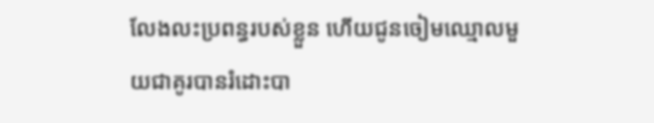លែងលះប្រពន្ធរបស់ខ្លួន ហើយជូនចៀមឈ្មោលមួយជាគូរបានរំដោះបា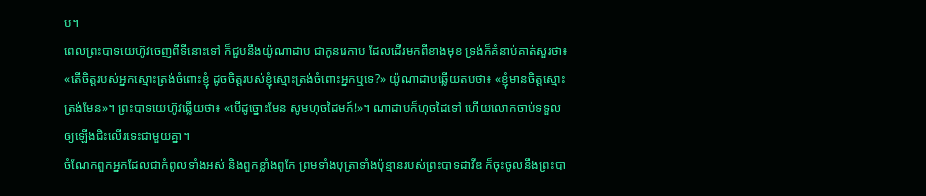ប។
ពេលព្រះបាទយេហ៊ូវចេញពីទីនោះទៅ ក៏ជួបនឹងយ៉ូណាដាប ជាកូនរេកាប ដែលដើរមកពីខាងមុខ ទ្រង់ក៏គំនាប់គាត់សួរថា៖ «តើចិត្តរបស់អ្នកស្មោះត្រង់ចំពោះខ្ញុំ ដូចចិត្តរបស់ខ្ញុំស្មោះត្រង់ចំពោះអ្នកឬទេ?» យ៉ូណាដាបឆ្លើយតបថា៖ «ខ្ញុំមានចិត្តស្មោះត្រង់មែន»។ ព្រះបាទយេហ៊ូវឆ្លើយថា៖ «បើដូច្នោះមែន សូមហុចដៃមក៍!»។ ណាដាបក៏ហុចដៃទៅ ហើយលោកចាប់ទទួលឲ្យឡើងជិះលើរទេះជាមួយគ្នា។
ចំណែកពួកអ្នកដែលជាកំពូលទាំងអស់ និងពួកខ្លាំងពូកែ ព្រមទាំងបុត្រាទាំងប៉ុន្មានរបស់ព្រះបាទដាវីឌ ក៏ចុះចូលនឹងព្រះបា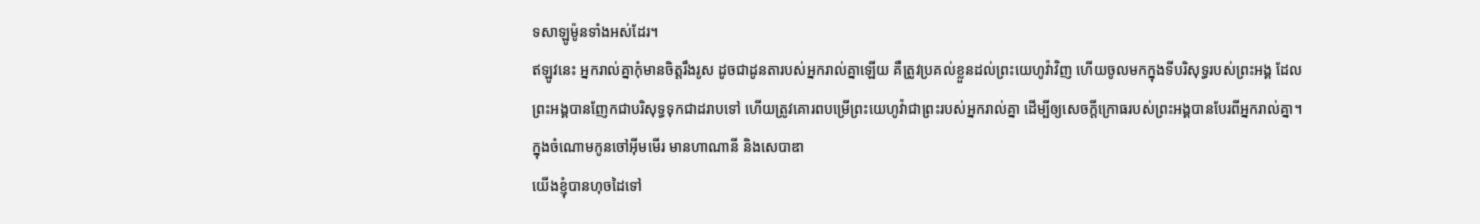ទសាឡូម៉ូនទាំងអស់ដែរ។
ឥឡូវនេះ អ្នករាល់គ្នាកុំមានចិត្តរឹងរូស ដូចជាដូនតារបស់អ្នករាល់គ្នាឡើយ គឺត្រូវប្រគល់ខ្លួនដល់ព្រះយេហូវ៉ាវិញ ហើយចូលមកក្នុងទីបរិសុទ្ធរបស់ព្រះអង្គ ដែលព្រះអង្គបានញែកជាបរិសុទ្ធទុកជាដរាបទៅ ហើយត្រូវគោរពបម្រើព្រះយេហូវ៉ាជាព្រះរបស់អ្នករាល់គ្នា ដើម្បីឲ្យសេចក្ដីក្រោធរបស់ព្រះអង្គបានបែរពីអ្នករាល់គ្នា។
ក្នុងចំណោមកូនចៅអ៊ីមមើរ មានហាណានី និងសេបាឌា
យើងខ្ញុំបានហុចដៃទៅ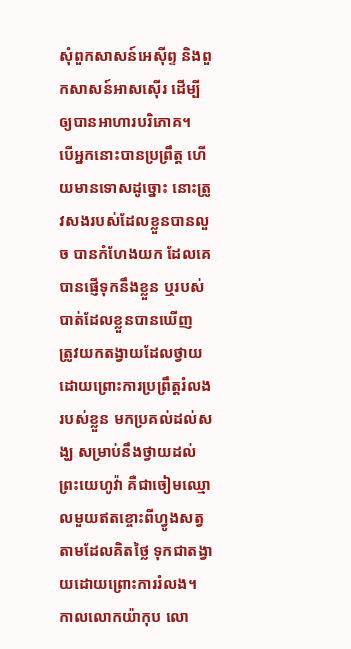សុំពួកសាសន៍អេស៊ីព្ទ និងពួកសាសន៍អាសស៊ើរ ដើម្បីឲ្យបានអាហារបរិភោគ។
បើអ្នកនោះបានប្រព្រឹត្ត ហើយមានទោសដូច្នោះ នោះត្រូវសងរបស់ដែលខ្លួនបានលួច បានកំហែងយក ដែលគេបានផ្ញើទុកនឹងខ្លួន ឬរបស់បាត់ដែលខ្លួនបានឃើញ
ត្រូវយកតង្វាយដែលថ្វាយដោយព្រោះការប្រព្រឹត្តរំលងរបស់ខ្លួន មកប្រគល់ដល់សង្ឃ សម្រាប់នឹងថ្វាយដល់ព្រះយេហូវ៉ា គឺជាចៀមឈ្មោលមួយឥតខ្ចោះពីហ្វូងសត្វ តាមដែលគិតថ្លៃ ទុកជាតង្វាយដោយព្រោះការរំលង។
កាលលោកយ៉ាកុប លោ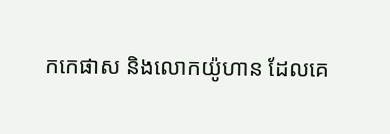កកេផាស និងលោកយ៉ូហាន ដែលគេ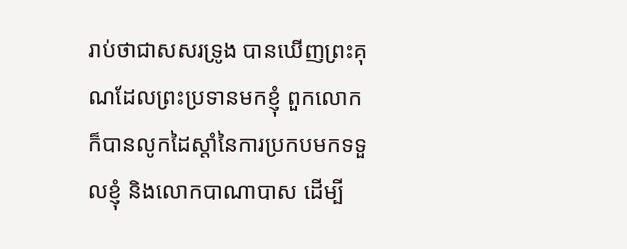រាប់ថាជាសសរទ្រូង បានឃើញព្រះគុណដែលព្រះប្រទានមកខ្ញុំ ពួកលោកក៏បានលូកដៃស្តាំនៃការប្រកបមកទទួលខ្ញុំ និងលោកបាណាបាស ដើម្បី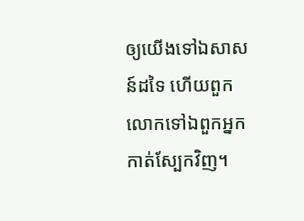ឲ្យយើងទៅឯសាសន៍ដទៃ ហើយពួកលោកទៅឯពួកអ្នកកាត់ស្បែកវិញ។